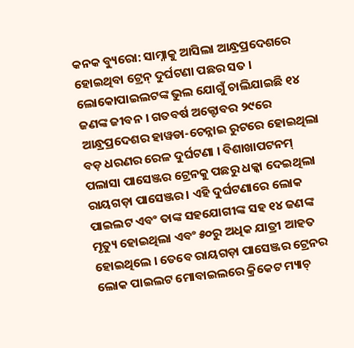କନକ ବ୍ୟୁରୋ: ସାମ୍ନାକୁ ଆସିଲା ଆନ୍ଧ୍ରପ୍ରଦେଶରେ ହୋଇଥିବା ଟ୍ରେନ୍ ଦୁର୍ଘଟଣା ପଛର ସତ । ଲୋକୋପାଇଲଟଙ୍କ ଭୁଲ ଯୋଗୁଁ ଚାଲିଯାଇଛି ୧୪ ଜଣଙ୍କ ଜୀବନ । ଗତବର୍ଷ ଅକ୍ଟୋବର ୨୯ରେ ଆନ୍ଧ୍ରପ୍ରଦେଶର ହାୱଡା-ଚେନ୍ନାଇ ରୁଟରେ ହୋଇଥିଲା ବଡ଼ ଧରଣର ରେଳ ଦୁର୍ଘଟଣା । ବିଶାଖାପଟନମ୍ ପଲାସା ପାସେଞ୍ଜର ଟ୍ରେନକୁ ପଛରୁ ଧକ୍କା ଦେଇଥିଲା ରାୟଗଡ଼ା ପାସେଞ୍ଜର । ଏହି ଦୁର୍ଘଟଣାରେ ଲୋକ ପାଇଲଟ ଏବଂ ତାଙ୍କ ସହଯୋଗୀଙ୍କ ସହ ୧୪ ଜଣଙ୍କ ମୃତ୍ୟୁ ହୋଇଥିଲା ଏବଂ ୫୦ରୁ ଅଧିକ ଯାତ୍ରୀ ଆହତ ହୋଇଥିଲେ । ତେବେ ରାୟଗଡ଼ା ପାସେଞ୍ଜର ଟ୍ରେନର ଲୋକ ପାଇଲଟ ମୋବାଇଲରେ କ୍ରିକେଟ ମ୍ୟାଚ୍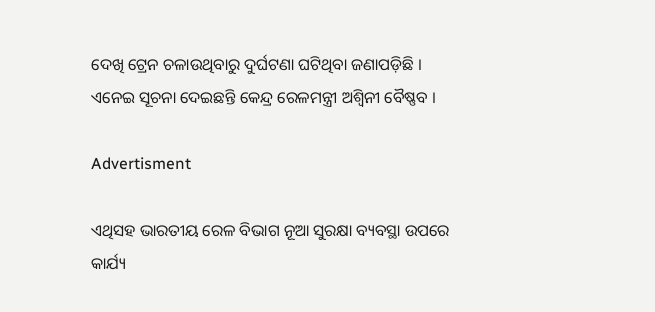ଦେଖି ଟ୍ରେନ ଚଳାଉଥିବାରୁ ଦୁର୍ଘଟଣା ଘଟିଥିବା ଜଣାପଡ଼ିଛି । ଏନେଇ ସୂଚନା ଦେଇଛନ୍ତି କେନ୍ଦ୍ର ରେଳମନ୍ତ୍ରୀ ଅଶ୍ୱିନୀ ବୈଷ୍ଣବ ।

Advertisment

ଏଥିସହ ଭାରତୀୟ ରେଳ ବିଭାଗ ନୂଆ ସୁରକ୍ଷା ବ୍ୟବସ୍ଥା ଉପରେ କାର୍ଯ୍ୟ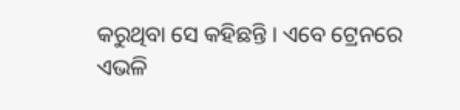କରୁଥିବା ସେ କହିଛନ୍ତି । ଏବେ ଟ୍ରେନରେ ଏଭଳି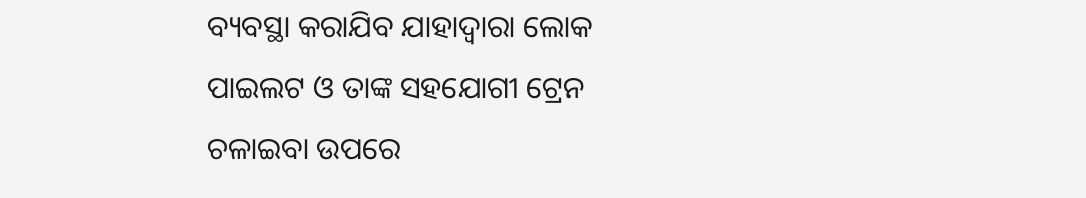ବ୍ୟବସ୍ଥା କରାଯିବ ଯାହାଦ୍ୱାରା ଲୋକ ପାଇଲଟ ଓ ତାଙ୍କ ସହଯୋଗୀ ଟ୍ରେନ ଚଳାଇବା ଉପରେ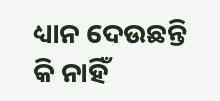ଧ୍ୟାନ ଦେଉଛନ୍ତି କି ନାହିଁ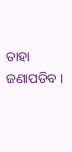ତାହା ଜଣାପଡିବ ।